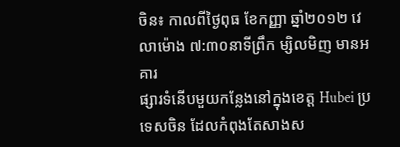ចិន៖ កាលពីថ្ងៃពុធ ខែកញ្ញា ឆ្នាំ២០១២ វេលាម៉ោង ៧:៣០នាទីព្រឹក ម្សិលមិញ មានអគារ
ផ្សារទំនើបមួយកន្លែងនៅក្នុងខេត្ត Hubei ប្រទេសចិន ដែលកំពុងតែសាងស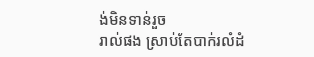ង់មិនទាន់រួច
រាល់ផង ស្រាប់តែបាក់រលំដំ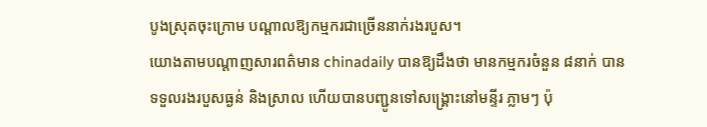បូងស្រុតចុះក្រោម បណ្តាលឱ្យកម្មករជាច្រើននាក់រងរបួស។
យោងតាមបណ្តាញសារពត៌មាន chinadaily បានឱ្យដឹងថា មានកម្មករចំនួន ៨នាក់ បាន
ទទួលរងរបួសធ្ងន់ និងស្រាល ហើយបានបញ្ជូនទៅសង្រ្គោះនៅមន្ទីរ ភ្លាមៗ ប៉ុ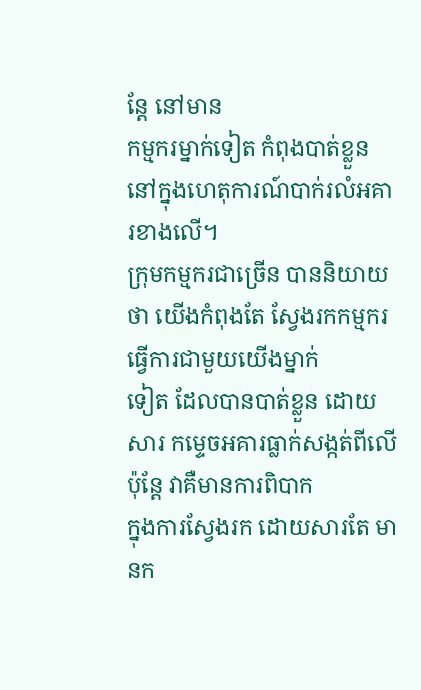ន្តែ នៅមាន
កម្មករម្នាក់ទៀត កំពុងបាត់ខ្លួន នៅក្នុងហេតុការណ៍បាក់រលំអគារខាងលើ។
ក្រុមកម្មករជាច្រើន បាននិយាយថា យើងកំពុងតែ ស្វែងរកកម្មករ ធ្វើការជាមួយយើងម្នាក់
ទៀត ដែលបានបាត់ខ្លួន ដោយសារ កម្ទេចអគារធ្លាក់សង្កត់ពីលើ ប៉ុន្តែ វាគឺមានការពិបាក
ក្នុងការស្វែងរក ដោយសារតែ មានក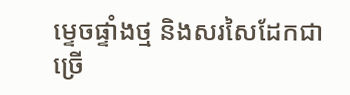ម្ទេចផ្ទាំងថ្ម និងសរសៃដែកជាច្រើ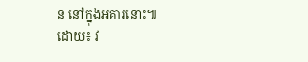ន នៅក្នុងអគារនោះ៕
ដោយ៖ វ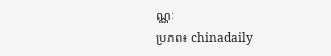ណ្ណៈ
ប្រភព៖ chinadaily